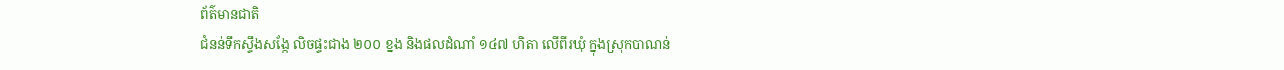ព័ត៌មានជាតិ
ជំនន់ទឹកស្ទឹងសង្កែ លិចផ្ទះជាង ២០០ ខ្នង និងផលដំណាំ ១៤៧ ហិតា លើពីរឃុំ ក្នុងស្រុកបាណន់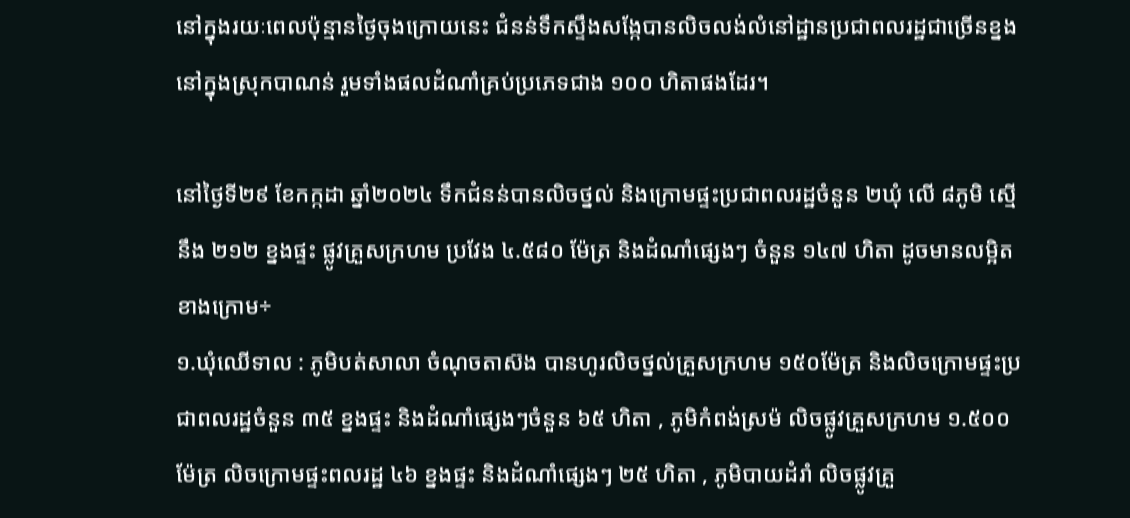នៅក្នុងរយៈពេលប៉ុន្មានថ្ងៃចុងក្រោយនេះ ជំនន់ទឹកស្ទឹងសង្កែបានលិចលង់លំនៅដ្ឋានប្រជាពលរដ្ឋជាច្រើនខ្នង នៅក្នុងស្រុកបាណន់ រួមទាំងផលដំណាំគ្រប់ប្រភេទជាង ១០០ ហិតាផងដែរ។

នៅថ្ងៃទី២៩ ខែកក្កដា ឆ្នាំ២០២៤ ទឹកជំនន់បានលិចថ្នល់ និងក្រោមផ្ទះប្រជាពលរដ្ឋចំនួន ២ឃុំ លើ ៨ភូមិ ស្មើនឹង ២១២ ខ្នងផ្ទះ ផ្លូវគ្រួសក្រហម ប្រវែង ៤.៥៨០ ម៉ែត្រ និងដំណាំផ្សេងៗ ចំនួន ១៤៧ ហិតា ដូចមានលម្អិតខាងក្រោម÷
១.ឃុំឈើទាល : ភូមិបត់សាលា ចំណុចតាស៊ង បានហូរលិចថ្នល់គ្រួសក្រហម ១៥០ម៉ែត្រ និងលិចក្រោមផ្ទះប្រជាពលរដ្ឋចំនួន ៣៥ ខ្នងផ្ទះ និងដំណាំផ្សេងៗចំនួន ៦៥ ហិតា , ភូមិកំពង់ស្រម៉ លិចផ្លូវគ្រួសក្រហម ១.៥០០ម៉ែត្រ លិចក្រោមផ្ទះពលរដ្ឋ ៤៦ ខ្នងផ្ទះ និងដំណាំផ្សេងៗ ២៥ ហិតា , ភូមិបាយដំរាំ លិចផ្លូវគ្រួ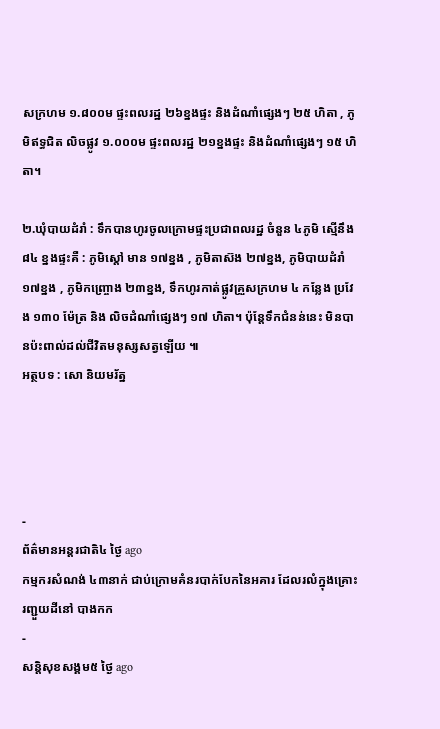សក្រហម ១.៨០០ម ផ្ទះពលរដ្ឋ ២៦ខ្នងផ្ទះ និងដំណាំផ្សេងៗ ២៥ ហិតា , ភូមិឥទ្ធជិត លិចផ្លូវ ១.០០០ម ផ្ទះពលរដ្ឋ ២១ខ្នងផ្ទះ និងដំណាំផ្សេងៗ ១៥ ហិតា។

២.ឃុំបាយដំរាំ : ទឹកបានហូរចូលក្រោមផ្ទះប្រជាពលរដ្ឋ ចំនួន ៤ភូមិ ស្មើនឹង ៨៤ ខ្នងផ្ទះគឺ : ភូមិស្តៅ មាន ១៧ខ្នង , ភូមិតាស៊ង ២៧ខ្នង, ភូមិបាយដំរាំ ១៧ខ្នង , ភូមិកញ្ច្រោង ២៣ខ្នង, ទឹកហូរកាត់ផ្លូវគ្រួសក្រហម ៤ កន្លែង ប្រវែង ១៣០ ម៉ែត្រ និង លិចដំណាំផ្សេងៗ ១៧ ហិតា។ ប៉ុន្តែទឹកជំនន់នេះ មិនបានប៉ះពាល់ដល់ជីវិតមនុស្សសត្វឡើយ ៕
អត្ថបទ : សោ និយមរ័ត្ន




-
ព័ត៌មានអន្ដរជាតិ៤ ថ្ងៃ ago
កម្មករសំណង់ ៤៣នាក់ ជាប់ក្រោមគំនរបាក់បែកនៃអគារ ដែលរលំក្នុងគ្រោះរញ្ជួយដីនៅ បាងកក
-
សន្តិសុខសង្គម៥ ថ្ងៃ ago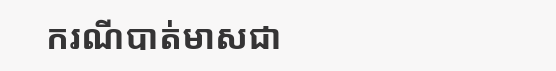ករណីបាត់មាសជា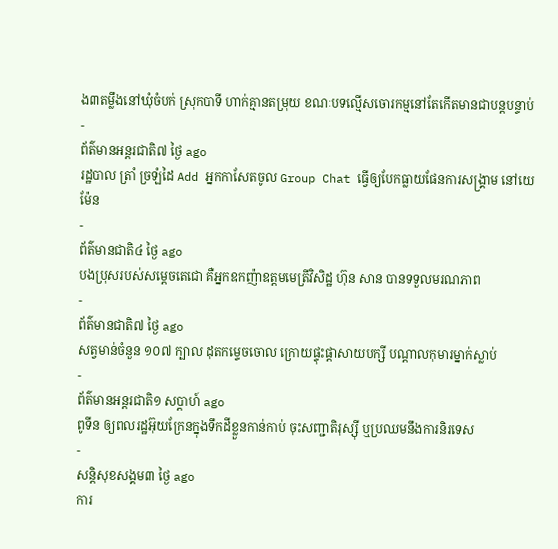ង៣តម្លឹងនៅឃុំចំបក់ ស្រុកបាទី ហាក់គ្មានតម្រុយ ខណៈបទល្មើសចោរកម្មនៅតែកើតមានជាបន្តបន្ទាប់
-
ព័ត៌មានអន្ដរជាតិ៧ ថ្ងៃ ago
រដ្ឋបាល ត្រាំ ច្រឡំដៃ Add អ្នកកាសែតចូល Group Chat ធ្វើឲ្យបែកធ្លាយផែនការសង្គ្រាម នៅយេម៉ែន
-
ព័ត៌មានជាតិ៤ ថ្ងៃ ago
បងប្រុសរបស់សម្ដេចតេជោ គឺអ្នកឧកញ៉ាឧត្តមមេត្រីវិសិដ្ឋ ហ៊ុន សាន បានទទួលមរណភាព
-
ព័ត៌មានជាតិ៧ ថ្ងៃ ago
សត្វមាន់ចំនួន ១០៧ ក្បាល ដុតកម្ទេចចោល ក្រោយផ្ទុះផ្ដាសាយបក្សី បណ្តាលកុមារម្នាក់ស្លាប់
-
ព័ត៌មានអន្ដរជាតិ១ សប្តាហ៍ ago
ពូទីន ឲ្យពលរដ្ឋអ៊ុយក្រែនក្នុងទឹកដីខ្លួនកាន់កាប់ ចុះសញ្ជាតិរុស្ស៊ី ឬប្រឈមនឹងការនិរទេស
-
សន្តិសុខសង្គម៣ ថ្ងៃ ago
ការ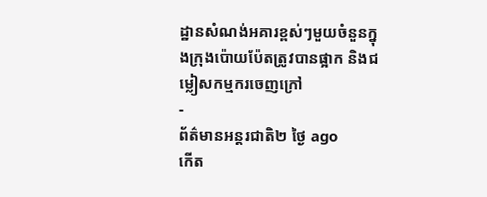ដ្ឋានសំណង់អគារខ្ពស់ៗមួយចំនួនក្នុងក្រុងប៉ោយប៉ែតត្រូវបានផ្អាក និងជម្លៀសកម្មករចេញក្រៅ
-
ព័ត៌មានអន្ដរជាតិ២ ថ្ងៃ ago
កើត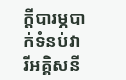ក្តីបារម្ភបាក់ទំនប់វារីអគ្គិសនី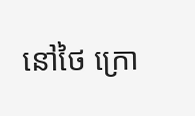នៅថៃ ក្រោ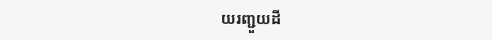យរញ្ជួយដី